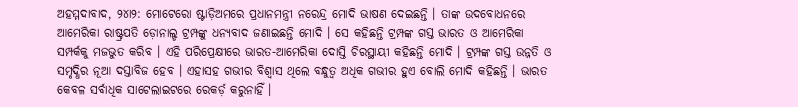ଅହମ୍ମଦାବାଦ, ୨୪ା୨: ମୋଟେରୋ ଷ୍ଟାଡ଼ିଅମରେ ପ୍ରଧାନମନ୍ତ୍ରୀ ନରେନ୍ଦ୍ର ମୋଦି ଭାଷଣ ଦେଇଛନ୍ତି । ତାଙ୍କ ଉଦବୋଧନରେ ଆମେରିକା ରାଷ୍ଟ୍ରପତି ଡ଼ୋନାଲ୍ଡ ଟ୍ରମ୍ପଙ୍କୁ ଧନ୍ୟବାଦ ଜଣାଇଛନ୍ତି ମୋଦି । ସେ କହିଛନ୍ତି ଟ୍ରମ୍ପଙ୍କ ଗସ୍ତ ଭାରତ ଓ ଆମେରିକା ସମ୍ପର୍କକୁ ମଜଭୁତ କରିବ । ଏହି ପରିପ୍ରେକ୍ଷୀରେ ଭାରତ-ଆମେରିକା ଦୋସ୍ତି ଚିରସ୍ଥାୟୀ କହିଛନ୍ତି ମୋଦି । ଟ୍ରମ୍ପଙ୍କ ଗସ୍ତ ଉନ୍ନତି ଓ ସମୃଦ୍ଧିର ନୂଆ ଦସ୍ତାବିଜ ହେବ । ଏହାସହ ଗଭୀର ବିଶ୍ୱାସ ଥିଲେ ବନ୍ଧୁତ୍ୱ ଅଧିକ ଗଭୀର ହୁଏ ବୋଲି ମୋଦି କହିଛନ୍ତି । ଭାରତ କେବଳ ସର୍ବାଧିକ ସାଟେଲାଇଟରେ ରେକର୍ଡ଼ କରୁନାହିଁ ।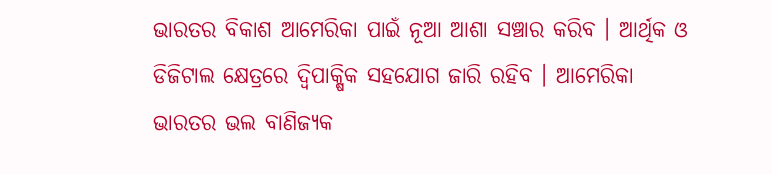ଭାରତର ବିକାଶ ଆମେରିକା ପାଇଁ ନୂଆ ଆଶା ସଞ୍ଚାର କରିବ । ଆର୍ଥିକ ଓ ଡିଜିଟାଲ କ୍ଷେତ୍ରରେ ଦ୍ୱିପାକ୍ଷିକ ସହଯୋଗ ଜାରି ରହିବ । ଆମେରିକା ଭାରତର ଭଲ ବାଣିଜ୍ୟକ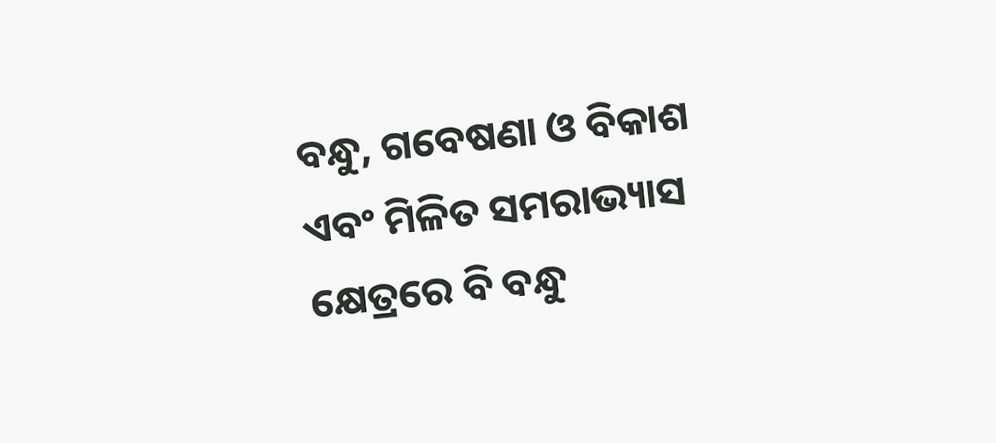ବନ୍ଧୁ, ଗବେଷଣା ଓ ବିକାଶ ଏବଂ ମିଳିତ ସମରାଭ୍ୟାସ କ୍ଷେତ୍ରରେ ବି ବନ୍ଧୁ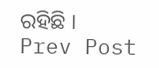ରହିଛି ।
Prev Post